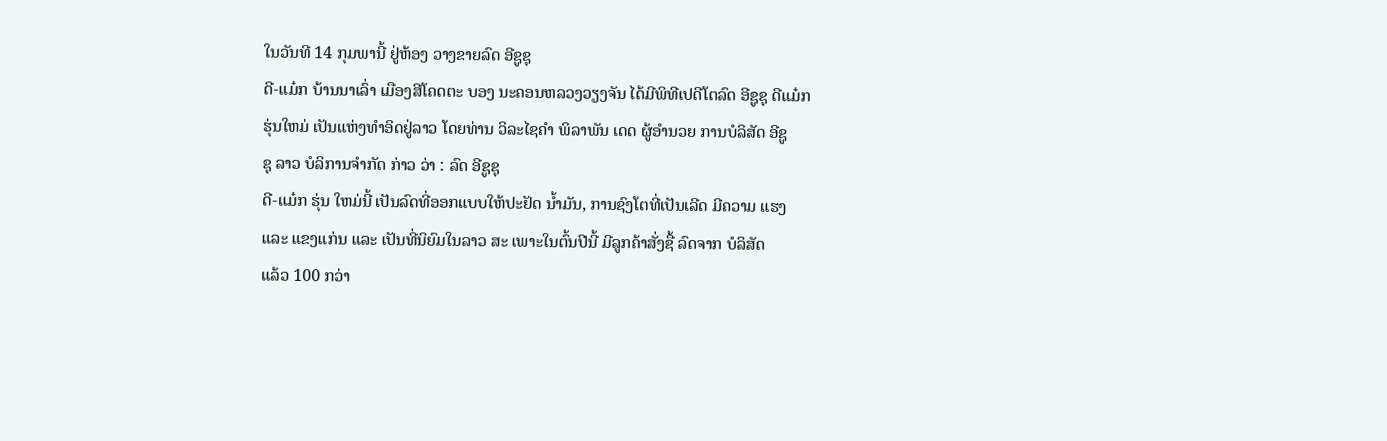ໃນວັນທີ 14 ກຸມພານີ້ ຢູ່ຫ້ອງ ວາງຂາຍລົດ ອີຊູຊຸ
ດີ-ແມ໋ກ ບ້ານນາເລົ່າ ເມືອງສີໂຄດຕະ ບອງ ນະຄອນຫລວງວຽງຈັນ ໄດ້ມີພິທີເປດີໂຕລົດ ອີຊູຊຸ ດີແມ໋ກ
ຮຸ່ນໃຫມ່ ເປັນແຫ່ງທຳອິດຢູ່ລາວ ໂດຍທ່ານ ວິລະໄຊຄຳ ພິລາພັນ ເດດ ຜູ້ອຳນວຍ ການບໍລິສັດ ອີຊູ
ຊຸ ລາວ ບໍລິການຈຳກັດ ກ່າວ ວ່າ : ລົດ ອີຊູຊຸ
ດີ-ແມ໋ກ ຮຸ່ນ ໃຫມ່ນີ້ ເປັນລົດທີ່ອອກແບບໃຫ້ປະຢັດ ນ້ຳມັນ, ການຊົງໂຕທີ່ເປັນເລີດ ມີຄວາມ ແຮງ
ແລະ ແຂງແກ່ນ ແລະ ເປັນທີ່ນິຍົມໃນລາວ ສະ ເພາະໃນຕົ້ນປີນີ້ ມີລູກຄ້າສັ່ງຊື້ ລົດຈາກ ບໍລິສັດ
ແລ້ວ 100 ກວ່າ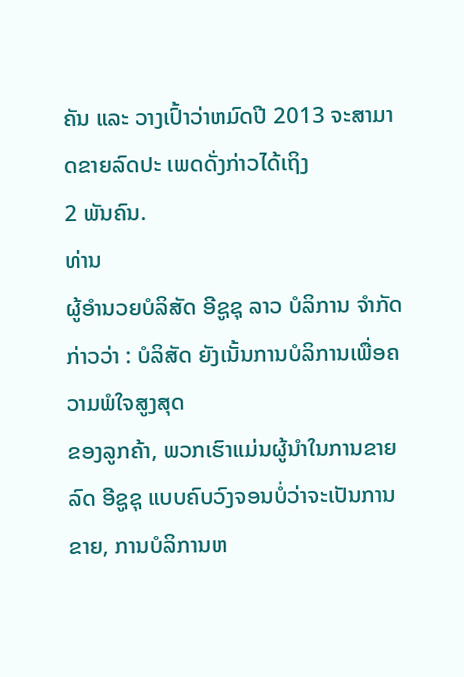ຄັນ ແລະ ວາງເປົ້າວ່າຫມົດປີ 2013 ຈະສາມາດຂາຍລົດປະ ເພດດັ່ງກ່າວໄດ້ເຖິງ
2 ພັນຄົນ.
ທ່ານ
ຜູ້ອຳນວຍບໍລິສັດ ອີຊູຊຸ ລາວ ບໍລິການ ຈຳກັດ ກ່າວວ່າ : ບໍລິສັດ ຍັງເນັ້ນການບໍລິການເພື່ອຄວາມພໍໃຈສູງສຸດ
ຂອງລູກຄ້າ, ພວກເຮົາແມ່ນຜູ້ນຳໃນການຂາຍລົດ ອີຊູຊຸ ແບບຄົບວົງຈອນບໍ່ວ່າຈະເປັນການຂາຍ, ການບໍລິການຫ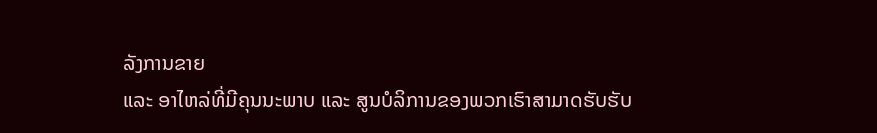ລັງການຂາຍ
ແລະ ອາໄຫລ່ທີ່ມີຄຸນນະພາບ ແລະ ສູນບໍລິການຂອງພວກເຮົາສາມາດຮັບຮັບ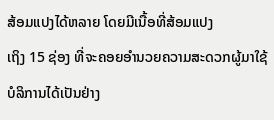ສ້ອມແປງໄດ້ຫລາຍ ໂດຍມີເນື້ອທີ່ສ້ອມແປງ
ເຖິງ 15 ຊ່ອງ ທີ່ຈະຄອຍອຳນວຍຄວາມສະດວກຜູ້ມາໃຊ້ບໍລິການໄດ້ເປັນຢ່າງ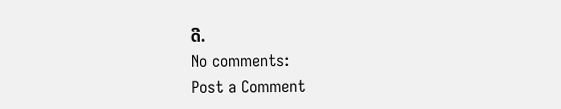ດີ.
No comments:
Post a Comment